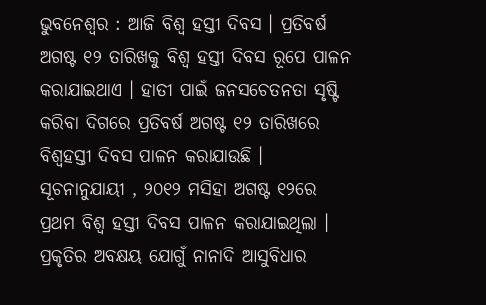ଭୁବନେଶ୍ୱର : ଆଜି ବିଶ୍ୱ ହସ୍ତୀ ଦିବସ । ପ୍ରତିବର୍ଷ ଅଗଷ୍ଟ ୧୨ ତାରିଖକୁ ବିଶ୍ୱ ହସ୍ତୀ ଦିବସ ରୂପେ ପାଳନ କରାଯାଇଥାଏ । ହାତୀ ପାଇଁ ଜନସଚେତନତା ସୃଷ୍ଟି କରିବା ଦିଗରେ ପ୍ରତିବର୍ଷ ଅଗଷ୍ଟ ୧୨ ତାରିଖରେ ବିଶ୍ୱହସ୍ତୀ ଦିବସ ପାଳନ କରାଯାଉଛି ।
ସୂଚନାନୁଯାୟୀ , ୨୦୧୨ ମସିହା ଅଗଷ୍ଟ ୧୨ରେ ପ୍ରଥମ ବିଶ୍ୱ ହସ୍ତୀ ଦିବସ ପାଳନ କରାଯାଇଥିଲା । ପ୍ରକୃତିର ଅବକ୍ଷୟ ଯୋଗୁଁ ନାନାଦି ଆସୁବିଧାର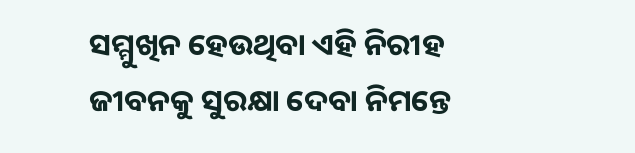ସମ୍ମୁଖିନ ହେଉଥିବା ଏହି ନିରୀହ ଜୀବନକୁ ସୁରକ୍ଷା ଦେବା ନିମନ୍ତେ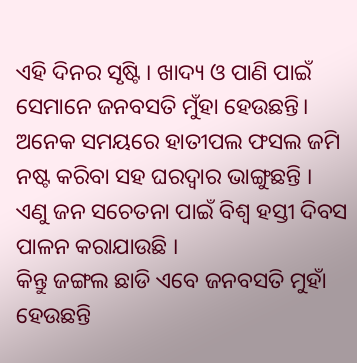ଏହି ଦିନର ସୃଷ୍ଟି । ଖାଦ୍ୟ ଓ ପାଣି ପାଇଁ ସେମାନେ ଜନବସତି ମୁଁହା ହେଉଛନ୍ତି। ଅନେକ ସମୟରେ ହାତୀପଲ ଫସଲ ଜମି ନଷ୍ଟ କରିବା ସହ ଘରଦ୍ୱାର ଭାଙ୍ଗୁଛନ୍ତି । ଏଣୁ ଜନ ସଚେତନା ପାଇଁ ବିଶ୍ୱ ହସ୍ତୀ ଦିବସ ପାଳନ କରାଯାଉଛି ।
କିନ୍ତୁ ଜଙ୍ଗଲ ଛାଡି ଏବେ ଜନବସତି ମୁହାଁ ହେଉଛନ୍ତି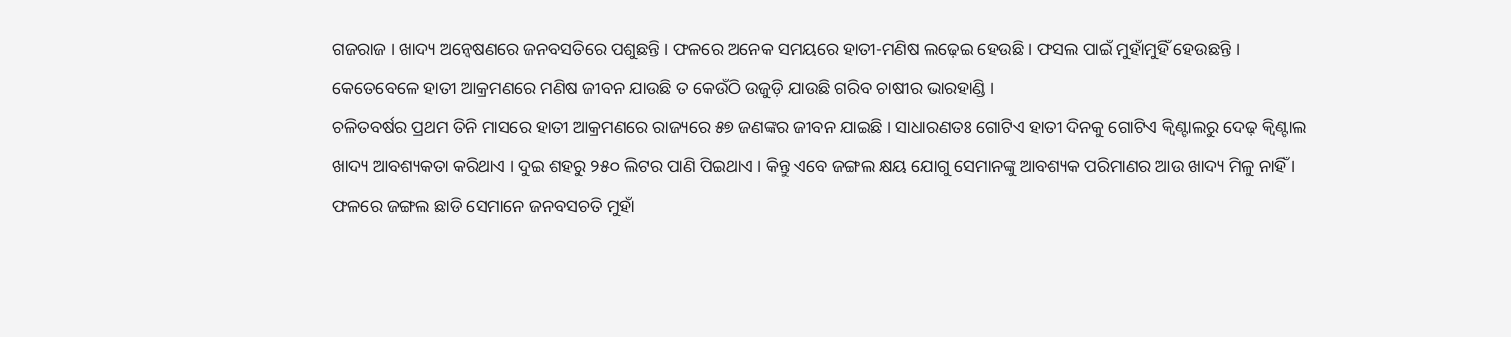ଗଜରାଜ । ଖାଦ୍ୟ ଅନ୍ବେଷଣରେ ଜନବସତିରେ ପଶୁଛନ୍ତି । ଫଳରେ ଅନେକ ସମୟରେ ହାତୀ-ମଣିଷ ଲଢ଼େଇ ହେଉଛି । ଫସଲ ପାଇଁ ମୁହାଁମୁହିଁ ହେଉଛନ୍ତି । କେତେବେଳେ ହାତୀ ଆକ୍ରମଣରେ ମଣିଷ ଜୀବନ ଯାଉଛି ତ କେଉଁଠି ଉଜୁଡ଼ି ଯାଉଛି ଗରିବ ଚାଷୀର ଭାରହାଣ୍ଡି ।
ଚଳିତବର୍ଷର ପ୍ରଥମ ତିନି ମାସରେ ହାତୀ ଆକ୍ରମଣରେ ରାଜ୍ୟରେ ୫୭ ଜଣଙ୍କର ଜୀବନ ଯାଇଛି । ସାଧାରଣତଃ ଗୋଟିଏ ହାତୀ ଦିନକୁ ଗୋଟିଏ କ୍ବିଣ୍ଟାଲରୁ ଦେଢ଼ କ୍ବିଣ୍ଟାଲ ଖାଦ୍ୟ ଆବଶ୍ୟକତା କରିଥାଏ । ଦୁଇ ଶହରୁ ୨୫୦ ଲିଟର ପାଣି ପିଇଥାଏ । କିନ୍ତୁ ଏବେ ଜଙ୍ଗଲ କ୍ଷୟ ଯୋଗୁ ସେମାନଙ୍କୁ ଆବଶ୍ୟକ ପରିମାଣର ଆଉ ଖାଦ୍ୟ ମିଳୁ ନାହିଁ । ଫଳରେ ଜଙ୍ଗଲ ଛାଡି ସେମାନେ ଜନବସଚତି ମୁହାଁ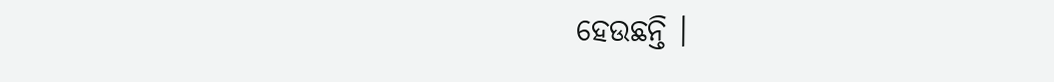ହେଉଛନ୍ତି ।